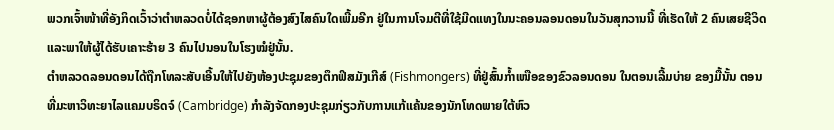ພວກເຈົ້າໜ້າທີ່ອັງກິດເວົ້າວ່າຕຳຫລວດບໍ່ໄດ້ຊອກຫາຜູ້ຕ້ອງສົງໄສຄົນໃດເພີ້ມອີກ ຢູ່ໃນການໂຈມຕີທີ່ໃຊ້ມີດແທງໃນນະຄອນລອນດອນໃນວັນສຸກວານນີ້ ທີ່ເຮັດໃຫ້ 2 ຄົນເສຍຊີວິດ ແລະພາໃຫ້ຜູ້ໄດ້ຮັບເຄາະຮ້າຍ 3 ຄົນໄປນອນໃນໂຮງໝໍຢູ່ນັ້ນ.
ຕຳຫລວດລອນດອນໄດ້ຖືກໂທລະສັບເອີ້ນໃຫ້ໄປຍັງຫ້ອງປະຊຸມຂອງຕຶກຟິສມັງເກີສ໌ (Fishmongers) ທີ່ຢູ່ສົ້ນກ້ຳເໜືອຂອງຂົວລອນດອນ ໃນຕອນເລີ້ມບ່າຍ ຂອງມື້ນັ້ນ ຕອນທີ່ມະຫາວິທະຍາໄລແຄມບຣິດຈ໌ (Cambridge) ກຳລັງຈັດກອງປະຊຸມກ່ຽວກັບການແກ້ແຄ້ນຂອງນັກໂທດພາຍໃຕ້ຫົວ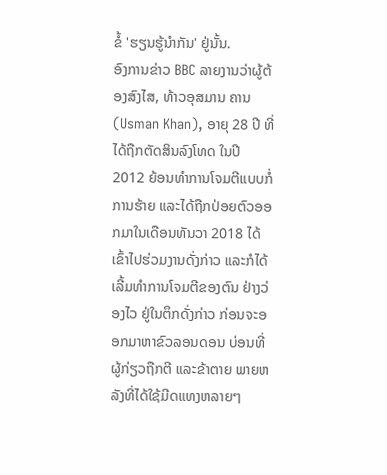ຂໍ້ 'ຮຽນຮູ້ນຳກັນ' ຢູ່ນັ້ນ.
ອົງການຂ່າວ BBC ລາຍງານວ່າຜູ້ຕ້ອງສົງໄສ, ທ້າວອຸສມານ ຄານ (Usman Khan), ອາຍຸ 28 ປີ ທີ່ໄດ້ຖືກຕັດສິນລົງໂທດ ໃນປີ 2012 ຍ້ອນທຳການໂຈມຕີແບບກໍ່ການຮ້າຍ ແລະໄດ້ຖືກປ່ອຍຕົວອອກມາໃນເດືອນທັນວາ 2018 ໄດ້ເຂົ້າໄປຮ່ວມງານດັ່ງກ່າວ ແລະກໍໄດ້ເລີ້ມທຳການໂຈມຕີຂອງຕົນ ຢ່າງວ່ອງໄວ ຢູ່ໃນຕຶກດັ່ງກ່າວ ກ່ອນຈະອອກມາຫາຂົວລອນດອນ ບ່ອນທີ່ຜູ້ກ່ຽວຖືກຕີ ແລະຂ້າຕາຍ ພາຍຫລັງທີ່ໄດ້ໃຊ້ມີດແທງຫລາຍໆ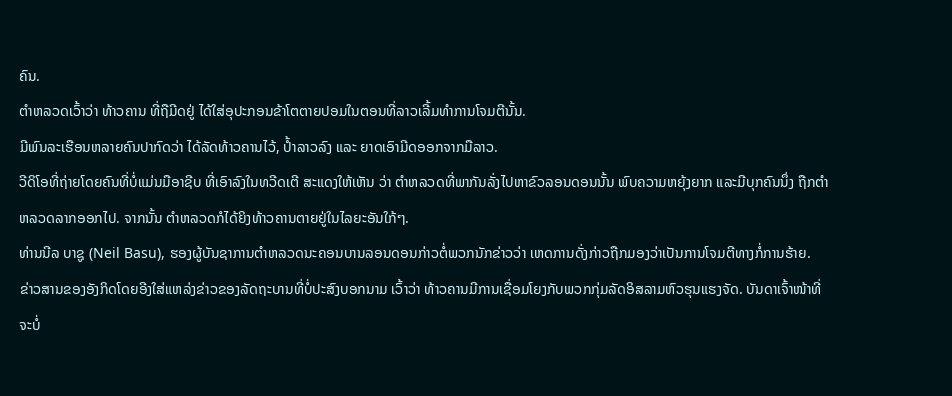ຄົນ.
ຕຳຫລວດເວົ້າວ່າ ທ້າວຄານ ທີ່ຖືມີດຢູ່ ໄດ້ໃສ່ອຸປະກອນຂ້າໂຕຕາຍປອມໃນຕອນທີ່ລາວເລີ້ມທຳການໂຈມຕີນັ້ນ.
ມີພົນລະເຮືອນຫລາຍຄົນປາກົດວ່າ ໄດ້ລັດທ້າວຄານໄວ້, ປ້ຳລາວລົງ ແລະ ຍາດເອົາມີດອອກຈາກມືລາວ.
ວີດິໂອທີ່ຖ່າຍໂດຍຄົນທີ່ບໍ່ແມ່ນມືອາຊີບ ທີ່ເອົາລົງໃນທວີດເຕີ ສະແດງໃຫ້ເຫັນ ວ່າ ຕຳຫລວດທີ່ພາກັນລັ່ງໄປຫາຂົວລອນດອນນັ້ນ ພົບຄວາມຫຍຸ້ງຍາກ ແລະມີບຸກຄົນນຶ່ງ ຖືກຕຳຫລວດລາກອອກໄປ. ຈາກນັ້ນ ຕຳຫລວດກໍໄດ້ຍິງທ້າວຄານຕາຍຢູ່ໃນໄລຍະອັນໃກ້ໆ.
ທ່ານນີລ ບາຊູ (Neil Basu), ຮອງຜູ້ບັນຊາການຕຳຫລວດນະຄອນບານລອນດອນກ່າວຕໍ່ພວກນັກຂ່າວວ່າ ເຫດການດັ່ງກ່າວຖືກມອງວ່າເປັນການໂຈມຕີທາງກໍ່ການຮ້າຍ.
ຂ່າວສານຂອງອັງກິດໂດຍອີງໃສ່ແຫລ່ງຂ່າວຂອງລັດຖະບານທີ່ບໍ່ປະສົງບອກນາມ ເວົ້າວ່າ ທ້າວຄານມີການເຊື່ອມໂຍງກັບພວກກຸ່ມລັດອິສລາມຫົວຮຸນແຮງຈັດ. ບັນດາເຈົ້າໜ້າທີ່ຈະບໍ່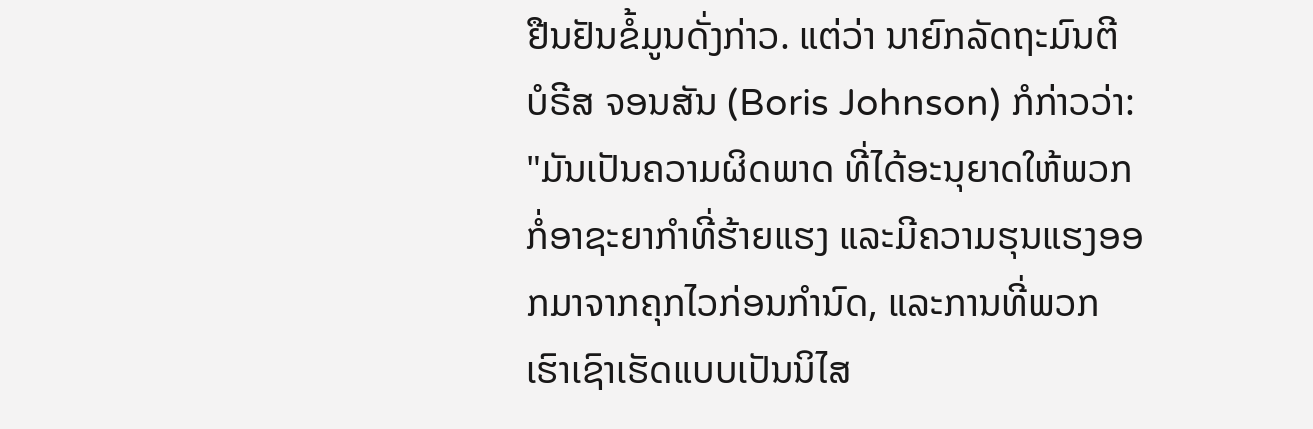ຢືນຢັນຂໍ້ມູນດັ່ງກ່າວ. ແຕ່ວ່າ ນາຍົກລັດຖະມົນຕີ ບໍຣີສ ຈອນສັນ (Boris Johnson) ກໍກ່າວວ່າ: "ມັນເປັນຄວາມຜິດພາດ ທີ່ໄດ້ອະນຸຍາດໃຫ້ພວກກໍ່ອາຊະຍາກຳທີ່ຮ້າຍແຮງ ແລະມີຄວາມຮຸນແຮງອອກມາຈາກຄຸກໄວກ່ອນກຳນົດ, ແລະການທີ່ພວກເຮົາເຊົາເຮັດແບບເປັນນິໄສ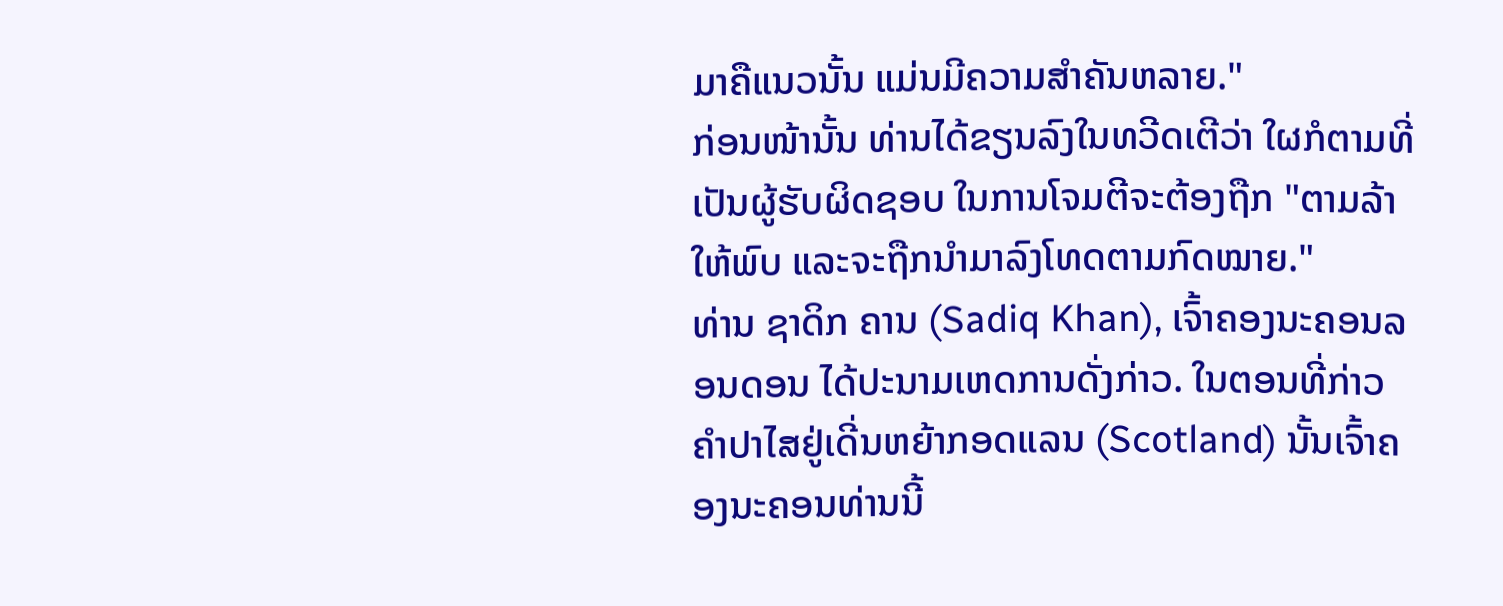ມາຄືແນວນັ້ນ ແມ່ນມີຄວາມສຳຄັນຫລາຍ."
ກ່ອນໜ້ານັ້ນ ທ່ານໄດ້ຂຽນລົງໃນທວີດເຕີວ່າ ໃຜກໍຕາມທີ່ເປັນຜູ້ຮັບຜິດຊອບ ໃນການໂຈມຕີຈະຕ້ອງຖືກ "ຕາມລ້າໃຫ້ພົບ ແລະຈະຖືກນຳມາລົງໂທດຕາມກົດໝາຍ."
ທ່ານ ຊາດິກ ຄານ (Sadiq Khan), ເຈົ້າຄອງນະຄອນລອນດອນ ໄດ້ປະນາມເຫດການດັ່ງກ່າວ. ໃນຕອນທີ່ກ່າວຄຳປາໄສຢູ່ເດີ່ນຫຍ້າກອດແລນ (Scotland) ນັ້ນເຈົ້າຄອງນະຄອນທ່ານນີ້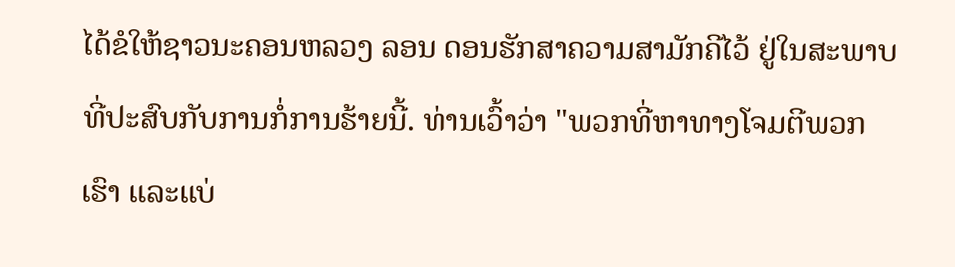ໄດ້ຂໍໃຫ້ຊາວນະຄອນຫລວງ ລອນ ດອນຮັກສາຄວາມສາມັກຄີໄວ້ ຢູ່ໃນສະພາບທີ່ປະສົບກັບການກໍ່ການຮ້າຍນີ້. ທ່ານເວົ້າວ່າ "ພວກທີ່ຫາທາງໂຈມຕີພວກເຮົາ ແລະແບ່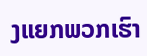ງແຍກພວກເຮົາ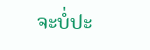ຈະບໍ່ປະ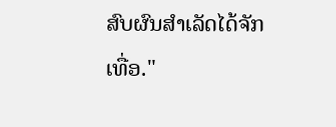ສົບຜົນສຳເລັດໄດ້ຈັກເທື່ອ."